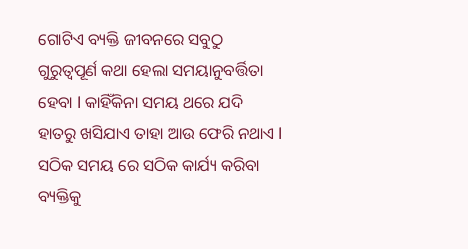ଗୋଟିଏ ବ୍ୟକ୍ତି ଜୀବନରେ ସବୁଠୁ ଗୁରୁତ୍ୱପୂର୍ଣ କଥା ହେଲା ସମୟାନୁବର୍ତ୍ତିତା ହେବା l କାହିଁକିନା ସମୟ ଥରେ ଯଦି ହାତରୁ ଖସିଯାଏ ତାହା ଆଉ ଫେରି ନଥାଏ l ସଠିକ ସମୟ ରେ ସଠିକ କାର୍ଯ୍ୟ କରିବା ବ୍ୟକ୍ତିକୁ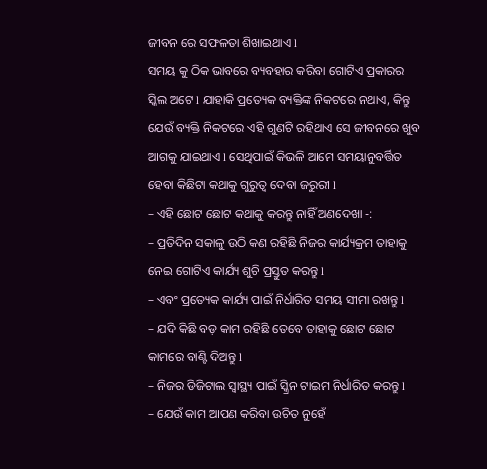ଜୀବନ ରେ ସଫଳତା ଶିଖାଇଥାଏ l
ସମୟ କୁ ଠିକ ଭାବରେ ବ୍ୟବହାର କରିବା ଗୋଟିଏ ପ୍ରକାରର ସ୍କିଲ ଅଟେ l ଯାହାକି ପ୍ରତ୍ୟେକ ବ୍ୟକ୍ତିଙ୍କ ନିକଟରେ ନଥାଏ, କିନ୍ତୁ ଯେଉଁ ବ୍ୟକ୍ତି ନିକଟରେ ଏହି ଗୁଣଟି ରହିଥାଏ ସେ ଜୀବନରେ ଖୁବ ଆଗକୁ ଯାଇଥାଏ l ସେଥିପାଇଁ କିଭଳି ଆମେ ସମୟାନୁବର୍ତ୍ତିତ ହେବା କିଛିଟା କଥାକୁ ଗୁରୁତ୍ୱ ଦେବା ଜରୁରୀ l
– ଏହି ଛୋଟ ଛୋଟ କଥାକୁ କରନ୍ତୁ ନାହିଁ ଅଣଦେଖା -:
– ପ୍ରତିଦିନ ସକାଳୁ ଉଠି କଣ ରହିଛି ନିଜର କାର୍ଯ୍ୟକ୍ରମ ତାହାକୁ ନେଇ ଗୋଟିଏ କାର୍ଯ୍ୟ ଶୁଚି ପ୍ରସ୍ତୁତ କରନ୍ତୁ l
– ଏବଂ ପ୍ରତ୍ୟେକ କାର୍ଯ୍ୟ ପାଇଁ ନିର୍ଧାରିତ ସମୟ ସୀମା ରଖନ୍ତୁ l
– ଯଦି କିଛି ବଡ଼ କାମ ରହିଛି ତେବେ ତାହାକୁ ଛୋଟ ଛୋଟ କାମରେ ବାଣ୍ଟି ଦିଅନ୍ତୁ l
– ନିଜର ଡିଜିଟାଲ ସ୍ୱାସ୍ଥ୍ୟ ପାଇଁ ସ୍କ୍ରିନ ଟାଇମ ନିର୍ଧାରିତ କରନ୍ତୁ l
– ଯେଉଁ କାମ ଆପଣ କରିବା ଉଚିତ ନୁହେଁ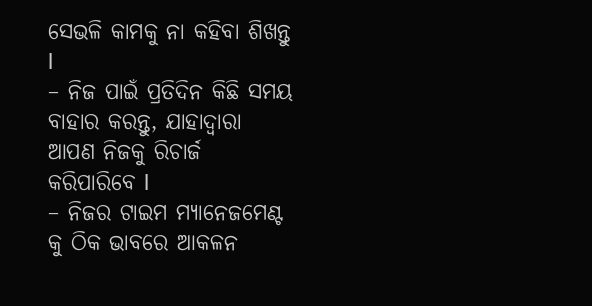ସେଭଳି କାମକୁ ନା କହିବା ଶିଖନ୍ତୁ l
– ନିଜ ପାଇଁ ପ୍ରତିଦିନ କିଛି ସମୟ ବାହାର କରନ୍ତୁ, ଯାହାଦ୍ୱାରା ଆପଣ ନିଜକୁ ରିଚାର୍ଜ କରିପାରିବେ l
– ନିଜର ଟାଇମ ମ୍ୟାନେଜମେଣ୍ଟ କୁ ଠିକ ଭାବରେ ଆକଳନ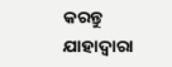କରନ୍ତୁ ଯାହାଦ୍ୱାରା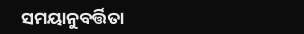ସମୟାନୁବର୍ତ୍ତିତା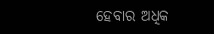ହେବାର ଅଧିକ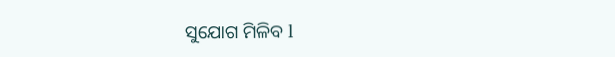ସୁଯୋଗ ମିଳିବ l